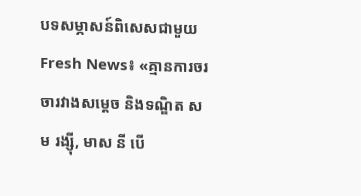បទសម្ភាសន៍ពិសេសជាមួយ Fresh News៖ «គ្មានការចរចារវាងសម្តេច និងទណ្ឌិត សម រង្ស៊ី, មាស នី បើ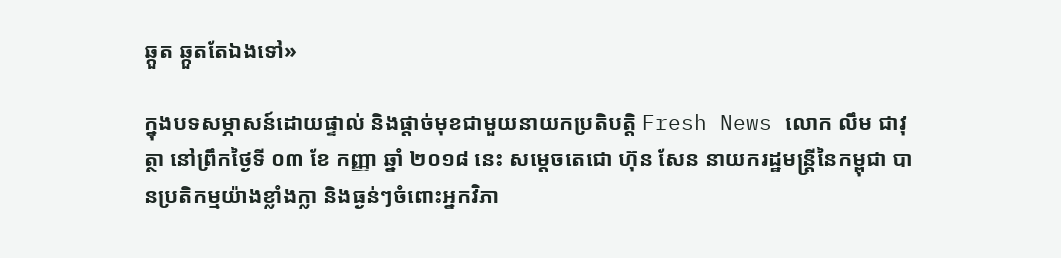ឆ្កួត ឆ្កួតតែឯងទៅ»

ក្នុងបទសម្ភាសន៍ដោយផ្ទាល់ និងផ្តាច់មុខជាមួយនាយកប្រតិបត្តិ Fresh News លោក លឹម ជាវុត្ថា នៅព្រឹកថ្ងៃទី ០៣ ខែ កញ្ញា ឆ្នាំ ២០១៨ នេះ សម្តេចតេជោ ហ៊ុន សែន នាយករដ្ឋមន្ត្រីនៃកម្ពុជា បានប្រតិកម្មយ៉ាងខ្លាំងក្លា និងធ្ងន់ៗចំពោះអ្នកវិភា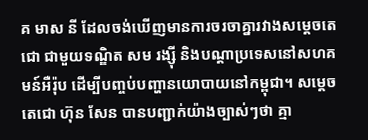គ មាស នី ដែលចង់ឃើញមានការចរចាគ្នារវាងសម្តេចតេជោ ជាមួយទណ្ឌិត សម រង្ស៊ី និងបណ្តាប្រទេសនៅសហគមន៍អឺរ៉ុប ដើម្បីបញ្ចប់បញ្ហានយោបាយនៅកម្ពុជា។ សម្តេចតេជោ ហ៊ុន សែន បានបញ្ជាក់យ៉ាងច្បាស់ៗថា គ្មា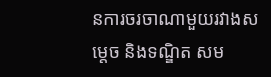នការចរចាណាមួយរវាងសម្តេច និងទណ្ឌិត សម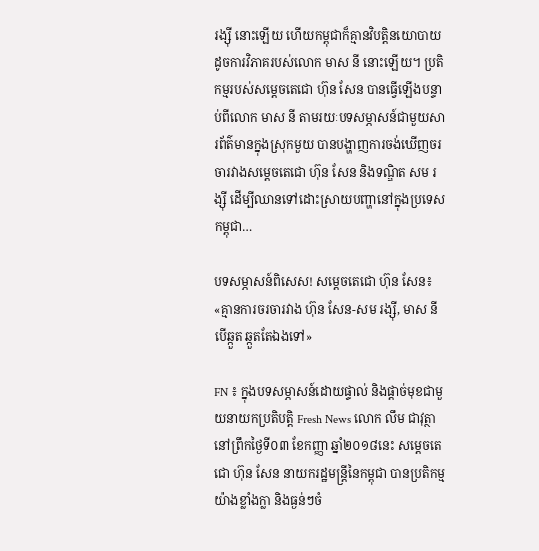រង្ស៊ី នោះឡើយ ហើយកម្ពុជាក៏គ្មានវិបត្តិនយោបាយដូចការវិភាគរបស់លោក មាស នី នោះឡើយ។ ប្រតិកម្មរបស់សម្តេចតេជោ ហ៊ុន សែន បានធ្វើឡើងបន្ទាប់ពីលោក មាស នី តាមរយៈបទសម្ភាសន៍ជាមួយសារព័ត៌មានក្នុងស្រុកមួយ បានបង្ហាញការចង់ឃើញចរចារវាងសម្តេចតេជោ ហ៊ុន សែន និងទណ្ឌិត សម រង្ស៊ី ដើម្បីឈានទៅដោះស្រាយបញ្ហានៅក្នុងប្រទេសកម្ពុជា…

បទសម្ភាសន៍ពិសេស! សម្តេចតេជោ ហ៊ុន សែន៖ «គ្មានការចរចារវាង ហ៊ុន សែន-សម រង្ស៊ី, មាស នី បើឆ្កួត ឆ្កួតតែឯងទៅ»

FN ៖ ក្នុងបទសម្ភាសន៍ដោយផ្ទាល់ និងផ្តាច់មុខជាមួយនាយកប្រតិបត្តិ Fresh News លោក លឹម ជាវុត្ថា នៅព្រឹកថ្ងៃទី០៣ ខែកញ្ញា ឆ្នាំ២០១៨នេះ សម្តេចតេជោ ហ៊ុន សែន នាយករដ្ឋមន្ត្រីនៃកម្ពុជា បានប្រតិកម្មយ៉ាងខ្លាំងក្លា និងធ្ងន់ៗចំ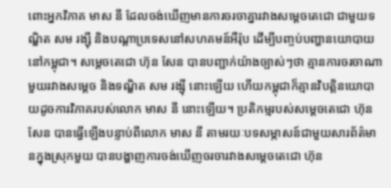ពោះអ្នកវិភាគ មាស នី ដែលចង់ឃើញមានការចរចាគ្នារវាងសម្តេចតេជោ ជាមួយទណ្ឌិត សម រង្ស៊ី និងបណ្តាប្រទេសនៅសហគមន៍អឺរ៉ុប ដើម្បីបញ្ចប់បញ្ហានយោបាយនៅកម្ពុជា។ សម្តេចតេជោ ហ៊ុន សែន បានបញ្ជាក់យ៉ាងច្បាស់ៗថា គ្មានការចរចាណាមួយរវាងសម្តេច និងទណ្ឌិត សម រង្ស៊ី នោះឡើយ ហើយកម្ពុជាក៏គ្មានវិបត្តិនយោបាយដូចការវិភាគរបស់លោក មាស នី នោះឡើយ។ ប្រតិកម្មរបស់សម្តេចតេជោ ហ៊ុន សែន បានធ្វើឡើងបន្ទាប់ពីលោក មាស នី តាមរយៈបទសម្ភាសន៍ជាមួយសារព័ត៌មានក្នុងស្រុកមួយ បានបង្ហាញការចង់ឃើញចរចារវាងសម្តេចតេជោ ហ៊ុន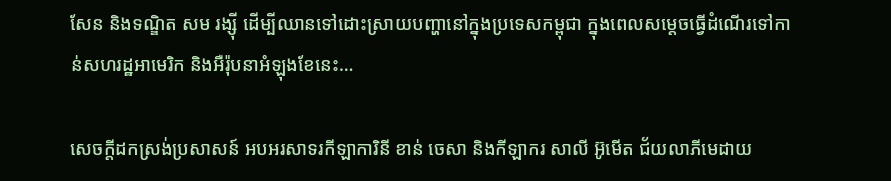សែន និងទណ្ឌិត សម រង្ស៊ី ដើម្បីឈានទៅដោះស្រាយបញ្ហានៅក្នុងប្រទេសកម្ពុជា ក្នុងពេលសម្តេចធ្វើដំណើរទៅកាន់សហរដ្ឋអាមេរិក និងអឺរ៉ុបនាអំឡុងខែនេះ…

សេចក្តីដកស្រង់ប្រសាសន៍ អបអរសាទរកីឡាការិនី ខាន់ ចេសា និងកីឡាករ សាលី អ៊ូមើត ជ័យលាភីមេដាយ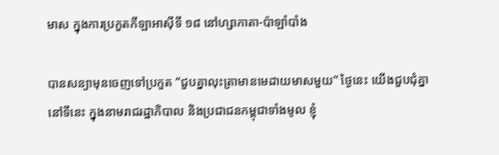មាស ក្នុងការប្រកួតកីឡាអាស៊ីទី ១៨ នៅហ្សាកាតា-ប៉ាឡាំបាំង

បានសន្យាមុនចេញទៅប្រកួត “ជួបគ្នាលុះត្រាមានមេដាយមាសមួយ” ថ្ងៃនេះ យើងជួបជុំគ្នានៅទីនេះ ក្នុងនាមរាជរដ្ឋាភិបាល និងប្រជាជនកម្ពុជាទាំងមូល ខ្ញុំ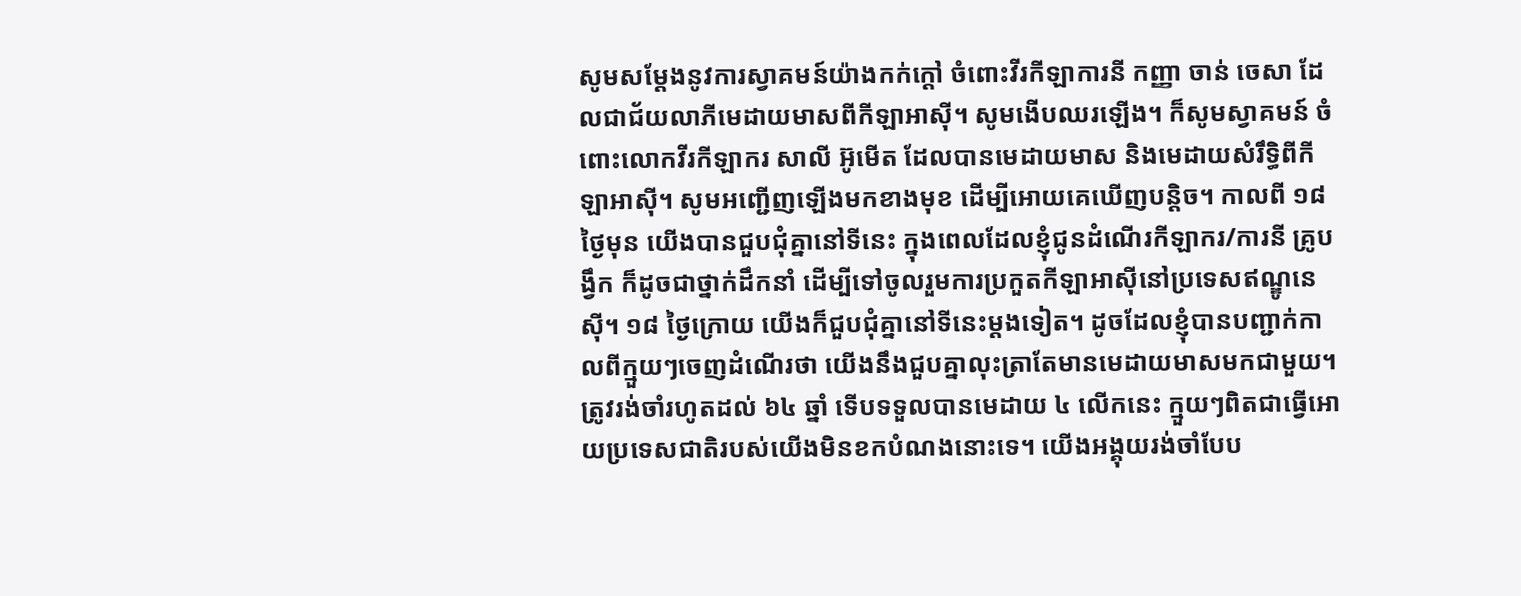សូមសម្ដែងនូវការស្វាគមន៍យ៉ាងកក់ក្ដៅ ចំពោះវីរកីឡាការនី កញ្ញា ចាន់ ចេសា ដែលជាជ័យលាភីមេដាយមាសពីកីឡាអាស៊ី។ សូមងើបឈរឡើង។ ក៏សូមស្វាគមន៍ ចំពោះលោកវីរកីឡាករ សាលី អ៊ូមើត ដែលបានមេដាយមាស និងមេដាយសំរឹទ្ធិពីកីឡាអាស៊ី។ សូមអញ្ជើញឡើងមកខាងមុខ ដើម្បីអោយគេឃើញបន្តិច។ កាលពី ១៨ ថ្ងៃមុន យើងបានជួបជុំគ្នានៅទីនេះ ក្នុងពេលដែលខ្ញុំជូនដំណើរកីឡាករ/ការនី គ្រូបង្វឹក ក៏ដូចជាថ្នាក់ដឹកនាំ ដើម្បីទៅចូលរួមការប្រកួតកីឡាអាស៊ីនៅប្រទេសឥណ្ឌូនេស៊ី។ ១៨ ថ្ងៃក្រោយ យើងក៏ជួបជុំគ្នានៅទីនេះម្ដងទៀត។ ដូចដែលខ្ញុំបានបញ្ជាក់កាលពីក្មួយៗចេញដំណើរថា យើងនឹងជួបគ្នាលុះត្រាតែមានមេដាយមាសមកជាមួយ។ ត្រូវរង់ចាំរហូតដល់ ៦៤ ឆ្នាំ ទើបទទួលបានមេដាយ ៤ លើកនេះ ក្មួយៗពិតជាធ្វើអោយប្រទេសជាតិរបស់យើងមិនខកបំណងនោះទេ។ យើងអង្គុយរង់ចាំបែប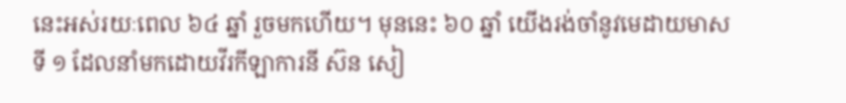នេះអស់រយៈពេល ៦៤ ឆ្នាំ រួចមកហើយ។ មុននេះ ៦០ ឆ្នាំ យើងរង់ចាំនូវមេដាយមាសទី ១ ដែលនាំមកដោយវីរកីឡាការនី ស៊ន សៀ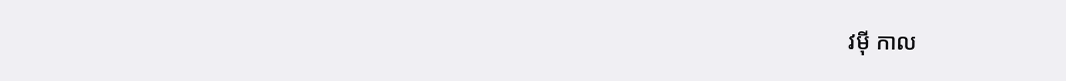វម៉ី កាល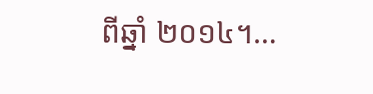ពីឆ្នាំ ២០១៤។…